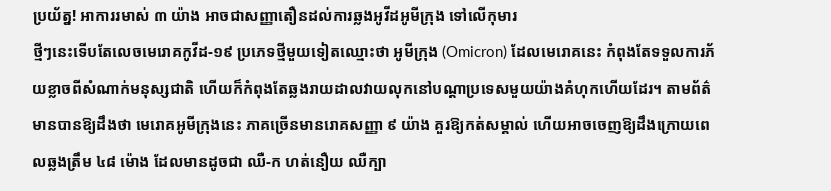ប្រយ័ត្ន! អាការរមាស់ ៣ យ៉ាង អាចជាសញ្ញាតឿនដល់ការឆ្លងអូវីដអូមីក្រុង ទៅលើកុមារ
ថ្មីៗនេះទើបតែលេចមេរោគកូវីដ-១៩ ប្រភេទថ្មីមួយទៀតឈ្មោះថា អូមីក្រុង (Omicron) ដែលមេរោគនេះ កំពុងតែទទួលការភ័យខ្លាចពីសំណាក់មនុស្សជាតិ ហើយក៏កំពុងតែឆ្លងរាយដាលវាយលុកនៅបណ្តាប្រទេសមួយយ៉ាងគំហុកហើយដែរ។ តាមព័ត៌មានបានឱ្យដឹងថា មេរោគអូមីក្រុងនេះ ភាគច្រើនមានរោគសញ្ញា ៩ យ៉ាង គួរឱ្យកត់សម្គាល់ ហើយអាចចេញឱ្យដឹងក្រោយពេលឆ្លងត្រឹម ៤៨ ម៉ោង ដែលមានដូចជា ឈឺ-ក ហត់នឿយ ឈឺក្បា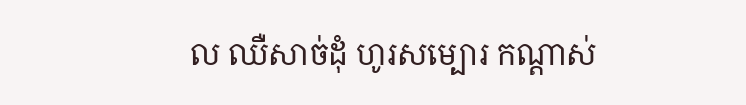ល ឈឺសាច់ដុំ ហូរសម្បោរ កណ្តាស់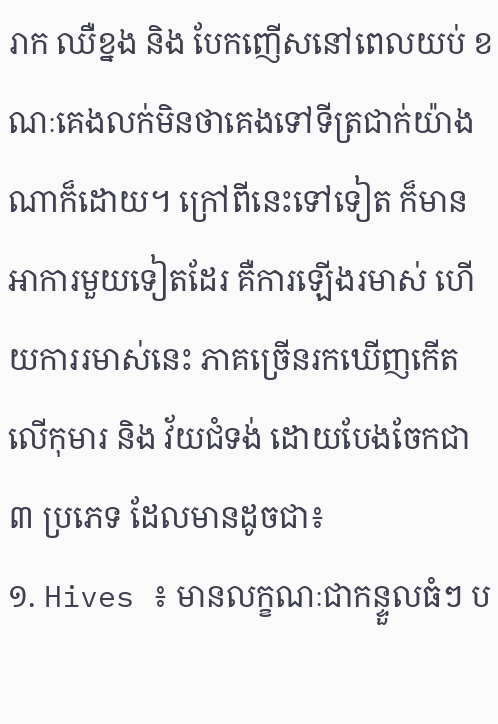រាក ឈឺខ្នង និង បែកញើសនៅពេលយប់ ខណៈគេងលក់មិនថាគេងទៅទីត្រជាក់យ៉ាងណាក៏ដោយ។ ក្រៅពីនេះទៅទៀត ក៏មានអាការមួយទៀតដែរ គឺការឡើងរមាស់ ហើយការរមាស់នេះ ភាគច្រើនរកឃើញកើតលើកុមារ និង វ័យជំទង់ ដោយបែងចែកជា ៣ ប្រភេទ ដែលមានដូចជា៖
១. Hives ៖ មានលក្ខណៈជាកន្ទួលធំៗ ប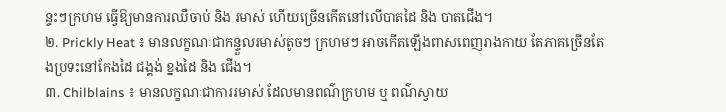ន្ទះៗក្រហម ធ្វើឱ្យមានការឈឺចាប់ និង រមាស់ ហើយច្រើនកើតនៅលើបាតដៃ និង បាតជើង។
២. Prickly Heat ៖ មានលក្ខណៈជាកន្ទួលរមាស់តូចៗ ក្រហមៗ អាចកើតឡើងពាសពេញរាងកាយ តែភាគច្រើនតែងប្រទះនៅកែងដៃ ជង្គង់ ខ្នងដៃ និង ជើង។
៣. Chilblains ៖ មានលក្ខណៈជាការរមាស់ ដែលមានពណ៌ក្រហម ឬ ពណ៌ស្វាយ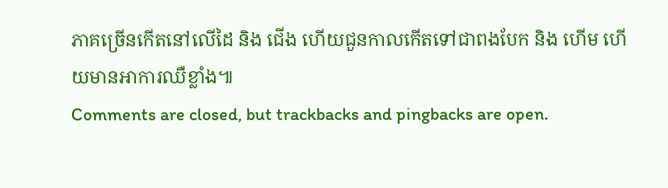ភាគច្រើនកើតនៅលើដៃ និង ជើង ហើយជួនកាលកើតទៅជាពងបែក និង ហើម ហើយមានអាការឈឺខ្លាំង៕
Comments are closed, but trackbacks and pingbacks are open.